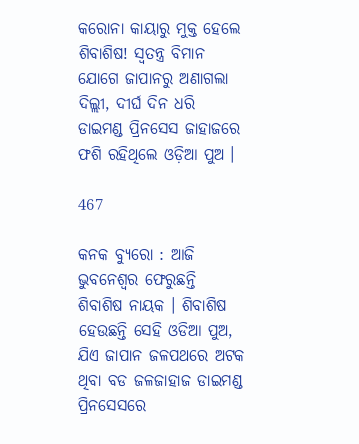କରୋନା କାୟାରୁ ମୁକ୍ତ ହେଲେ ଶିବାଶିଷ! ସ୍ୱତନ୍ତ୍ର ବିମାନ ଯୋଗେ ଜାପାନରୁ ଅଣାଗଲା ଦିଲ୍ଲୀ, ଦୀର୍ଘ ଦିନ ଧରି ଡାଇମଣ୍ଡ ପ୍ରିନସେସ ଜାହାଜରେ ଫଶି ରହିଥିଲେ ଓଡ଼ିଆ ପୁଅ ।

467

କନକ ବ୍ୟୁରୋ : ଆଜି ଭୁବନେଶ୍ୱର ଫେରୁଛନ୍ତି ଶିବାଶିଷ ନାୟକ । ଶିବାଶିଷ ହେଉଛନ୍ତି ସେହି ଓଡିଆ ପୁଅ, ଯିଏ ଜାପାନ ଜଳପଥରେ ଅଟକ ଥିବା ବଡ ଜଳଜାହାଜ ଡାଇମଣ୍ଡ ପ୍ରିନସେସରେ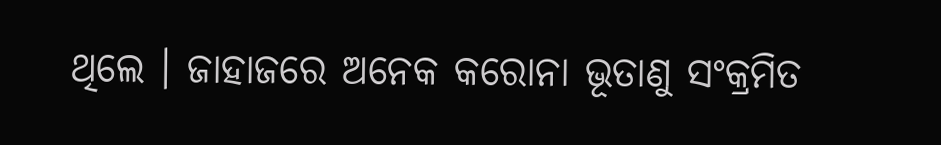ଥିଲେ । ଜାହାଜରେ ଅନେକ କରୋନା ଭୂତାଣୁ ସଂକ୍ରମିତ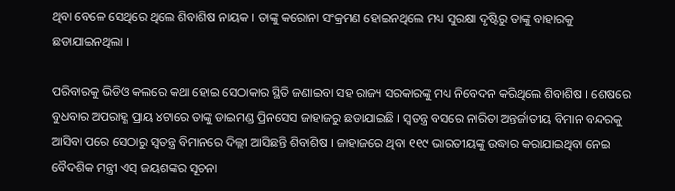ଥିବା ବେଳେ ସେଥିରେ ଥିଲେ ଶିବାଶିଷ ନାୟକ । ତାଙ୍କୁ କରୋନା ସଂକ୍ରମଣ ହୋଇନଥିଲେ ମଧ୍ୟ ସୁରକ୍ଷା ଦୃଷ୍ଟିରୁ ତାଙ୍କୁ ବାହାରକୁ ଛଡାଯାଇନଥିଲା ।

ପରିବାରକୁ ଭିଡିଓ କଲରେ କଥା ହୋଇ ସେଠାକାର ସ୍ଥିତି ଜଣାଇବା ସହ ରାଜ୍ୟ ସରକାରଙ୍କୁ ମଧ୍ୟ ନିବେଦନ କରିଥିଲେ ଶିବାଶିଷ । ଶେଷରେ ବୁଧବାର ଅପରାହ୍ଣ ପ୍ରାୟ ୪ଟାରେ ତାଙ୍କୁ ଡାଇମଣ୍ଡ ପ୍ରିନସେସ ଜାହାଜରୁ ଛଡାଯାଇଛି । ସ୍ୱତନ୍ତ୍ର ବସରେ ନାରିତା ଅନ୍ତର୍ଜାତୀୟ ବିମାନ ବନ୍ଦରକୁ ଆସିବା ପରେ ସେଠାରୁ ସ୍ୱତନ୍ତ୍ର ବିମାନରେ ଦିଲ୍ଲୀ ଆସିଛନ୍ତି ଶିବାଶିଷ । ଜାହାଜରେ ଥିବା ୧୧୯ ଭାରତୀୟଙ୍କୁ ଉଦ୍ଧାର କରାଯାଇଥିବା ନେଇ ବୈଦଶିକ ମନ୍ତ୍ରୀ ଏସ୍ ଜୟଶଙ୍କର ସୂଚନା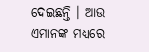ଦେଇଛନ୍ତି । ଆଉ ଏମାନଙ୍କ ମଧ୍ୟରେ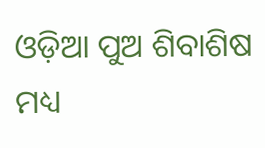ଓଡ଼ିଆ ପୁଅ ଶିବାଶିଷ ମଧ୍ୟ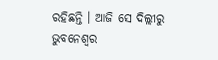ରହିଛନ୍ତି । ଆଜି ସେ ଦିଲ୍ଲୀରୁ ଭୁବନେଶ୍ୱର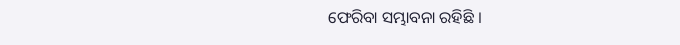ଫେରିବା ସମ୍ଭାବନା ରହିଛି ।